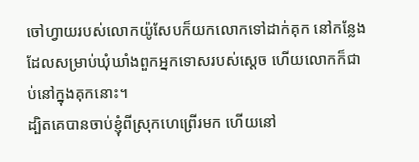ចៅហ្វាយរបស់លោកយ៉ូសែបក៏យកលោកទៅដាក់គុក នៅកន្លែងដែលសម្រាប់ឃុំឃាំងពួកអ្នកទោសរបស់ស្តេច ហើយលោកក៏ជាប់នៅក្នុងគុកនោះ។
ដ្បិតគេបានចាប់ខ្ញុំពីស្រុកហេព្រើរមក ហើយនៅ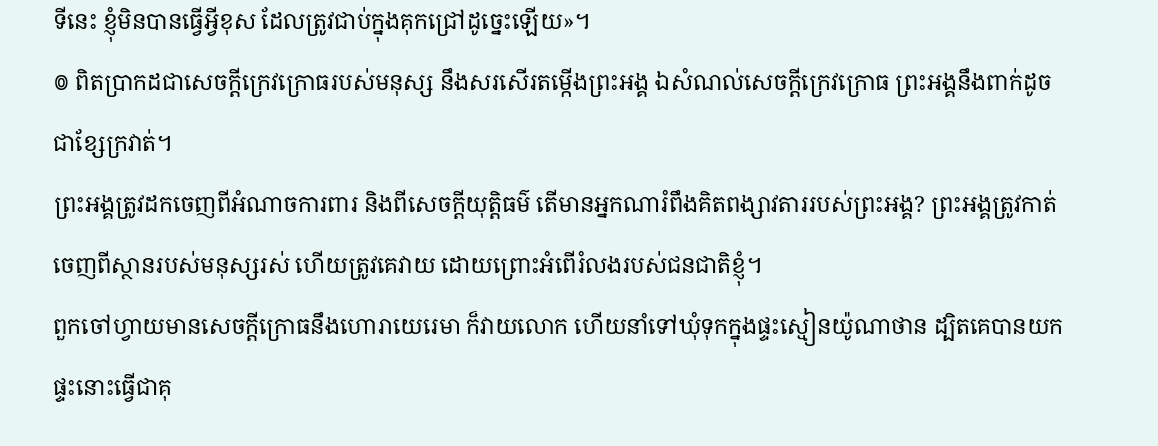ទីនេះ ខ្ញុំមិនបានធ្វើអ្វីខុស ដែលត្រូវជាប់ក្នុងគុកជ្រៅដូច្នេះឡើយ»។
៙ ពិតប្រាកដជាសេចក្ដីក្រេវក្រោធរបស់មនុស្ស នឹងសរសើរតម្កើងព្រះអង្គ ឯសំណល់សេចក្ដីក្រេវក្រោធ ព្រះអង្គនឹងពាក់ដូចជាខ្សែក្រវាត់។
ព្រះអង្គត្រូវដកចេញពីអំណាចការពារ និងពីសេចក្ដីយុត្តិធម៌ តើមានអ្នកណារំពឹងគិតពង្សាវតាររបស់ព្រះអង្គ? ព្រះអង្គត្រូវកាត់ចេញពីស្ថានរបស់មនុស្សរស់ ហើយត្រូវគេវាយ ដោយព្រោះអំពើរំលងរបស់ជនជាតិខ្ញុំ។
ពួកចៅហ្វាយមានសេចក្ដីក្រោធនឹងហោរាយេរេមា ក៏វាយលោក ហើយនាំទៅឃុំទុកក្នុងផ្ទះស្មៀនយ៉ូណាថាន ដ្បិតគេបានយកផ្ទះនោះធ្វើជាគុ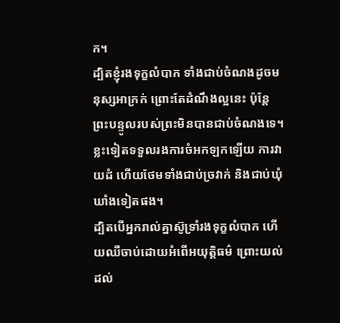ក។
ដ្បិតខ្ញុំរងទុក្ខលំបាក ទាំងជាប់ចំណងដូចមនុស្សអាក្រក់ ព្រោះតែដំណឹងល្អនេះ ប៉ុន្តែ ព្រះបន្ទូលរបស់ព្រះមិនបានជាប់ចំណងទេ។
ខ្លះទៀតទទួលរងការចំអកឡកឡើយ ការវាយដំ ហើយថែមទាំងជាប់ច្រវាក់ និងជាប់ឃុំឃាំងទៀតផង។
ដ្បិតបើអ្នករាល់គ្នាស៊ូទ្រាំរងទុក្ខលំបាក ហើយឈឺចាប់ដោយអំពើអយុត្តិធម៌ ព្រោះយល់ដល់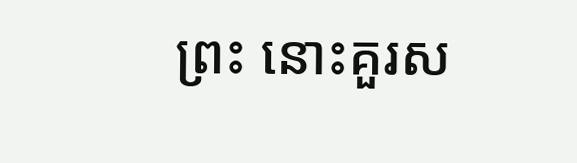ព្រះ នោះគួរស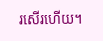រសើរហើយ។